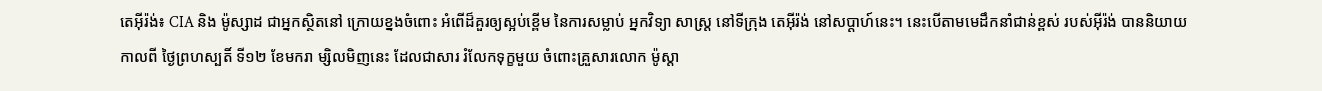តេអ៊ីរ៉ង់៖ CIA និង ម៉ូស្សាដ ជាអ្នកស្ថិតនៅ ក្រោយខ្នងចំពោះ អំពើដ៏គួរឲ្យស្អប់ខ្ពើម នៃការសម្លាប់ អ្នកវិទ្យា សាស្ត្រ នៅទីក្រុង តេអ៊ីរ៉ង់ នៅសប្តាហ៍នេះ។ នេះបើតាមមេដឹកនាំជាន់ខ្ពស់ របស់អ៊ីរ៉ង់ បាននិយាយកាលពី ថ្ងៃព្រហស្បតិ៍ ទី១២ ខែមករា ម្សិលមិញនេះ ដែលជាសារ រំលែកទុក្ខមួយ ចំពោះគ្រួសារលោក ម៉ូស្តា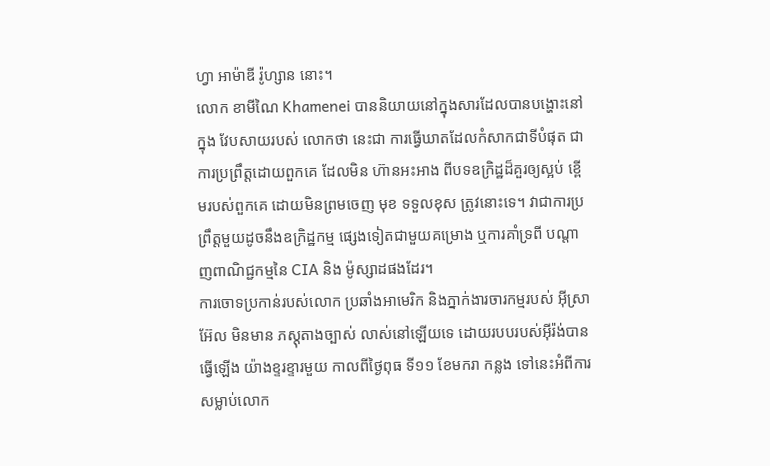ហ្វា អាម៉ាឌី រ៉ូហ្សាន នោះ។
លោក ខាមីណៃ Khamenei បាននិយាយនៅក្នុងសារដែលបានបង្ហោះនៅក្នុង វែបសាយរបស់ លោកថា នេះជា ការធ្វើឃាតដែលកំសាកជាទីបំផុត ជាការប្រព្រឹត្តដោយពួកគេ ដែលមិន ហ៊ានអះអាង ពីបទឧក្រិដ្ឋដ៏គួរឲ្យស្អប់ ខ្ពើមរបស់ពួកគេ ដោយមិនព្រមចេញ មុខ ទទួលខុស ត្រូវនោះទេ។ វាជាការប្រព្រឹត្តមួយដូចនឹងឧក្រិដ្ឋកម្ម ផ្សេងទៀតជាមួយគម្រោង ឬការគាំទ្រពី បណ្តាញពាណិជ្ជកម្មនៃ CIA និង ម៉ូស្សាដផងដែរ។
ការចោទប្រកាន់របស់លោក ប្រឆាំងអាមេរិក និងភ្នាក់ងារចារកម្មរបស់ អ៊ីស្រាអ៊ែល មិនមាន ភស្តុតាងច្បាស់ លាស់នៅឡើយទេ ដោយរបបរបស់អ៊ីរ៉ង់បានធ្វើឡើង យ៉ាងខ្ទរខ្ទារមួយ កាលពីថ្ងៃពុធ ទី១១ ខែមករា កន្លង ទៅនេះអំពីការ សម្លាប់លោក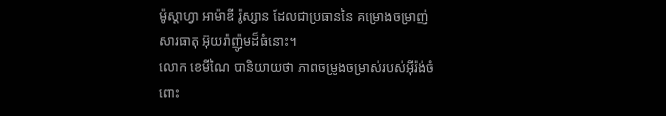ម៉ូស្តាហ្វា អាម៉ាឌី រ៉ូស្សាន ដែលជាប្រធាននៃ គម្រោងចម្រាញ់សារធាតុ អ៊ុយរ៉ាញ៉ូមដ៏ធំនោះ។
លោក ខេមីណៃ បានិយាយថា ភាពចម្រូងចម្រាស់របស់អ៊ីរ៉ង់ចំពោះ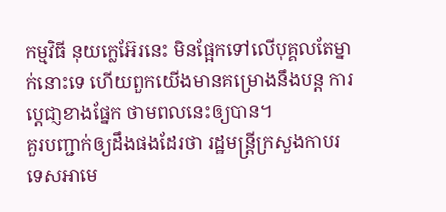កម្មវិធី នុយក្លេអ៊ែរនេះ មិនផ្អែកទៅលើបុគ្គលតែម្នាក់នោះទេ ហើយពួកយើងមានគម្រោងនឹងបន្ត ការប្តេជា្ញខាងផ្នែក ថាមពលនេះឲ្យបាន។
គួរបញ្ជាក់ឲ្យដឹងផងដែរថា រដ្ឋមន្ត្រីក្រសួងកាបរទេសអាមេ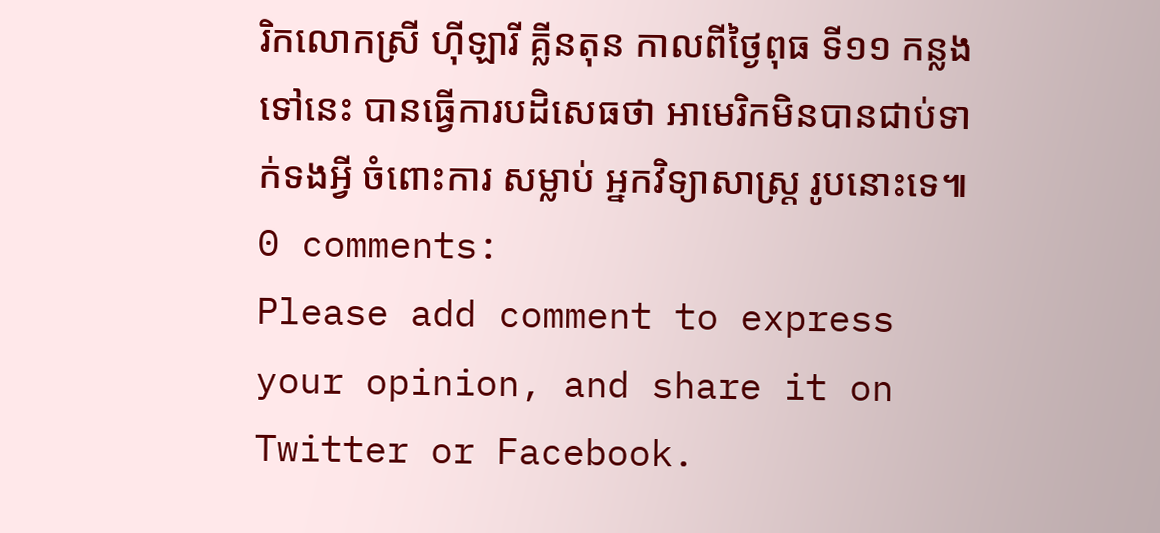រិកលោកស្រី ហ៊ីឡារី គ្លីនតុន កាលពីថ្ងៃពុធ ទី១១ កន្លងទៅនេះ បានធ្វើការបដិសេធថា អាមេរិកមិនបានជាប់ទាក់ទងអ្វី ចំពោះការ សម្លាប់ អ្នកវិទ្យាសាស្ត្រ រូបនោះទេ៕
0 comments:
Please add comment to express your opinion, and share it on Twitter or Facebook.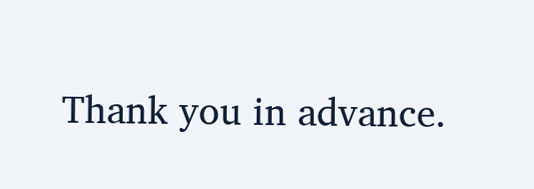Thank you in advance.